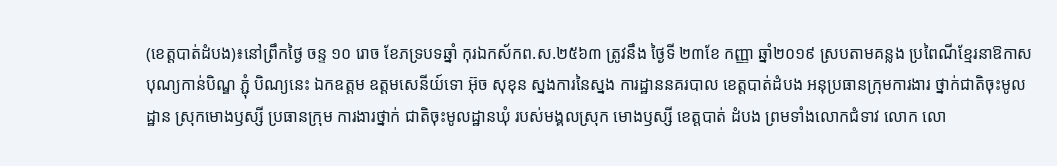(ខេត្តបាត់ដំបង)៖នៅព្រឹកថ្ងៃ ចន្ទ ១០ រោច ខែភទ្របទឆ្នាំ កុរឯកស័កព.ស.២៥៦៣ ត្រូវនឹង ថ្ងៃទី ២៣ខែ កញ្ញា ឆ្នាំ២០១៩ ស្របតាមគន្លង ប្រពៃណីខ្មែរនាឱកាស បុណ្យកាន់បិណ្ឌ ភ្ជុំ បិណ្យនេះ ឯកឧត្តម ឧត្តមសេនីយ៍ទោ អ៊ុច សុខុន ស្នងការនៃស្នង ការដ្ឋាននគរបាល ខេត្តបាត់ដំបង អនុប្រធានក្រុមការងារ ថ្នាក់ជាតិចុះមូលដ្ឋាន ស្រុកមោងឫស្សី ប្រធានក្រុម ការងារថ្នាក់ ជាតិចុះមូលដ្ឋានឃុំ របស់មង្គលស្រុក មោងឫស្សី ខេត្តបាត់ ដំបង ព្រមទាំងលោកជំទាវ លោក លោ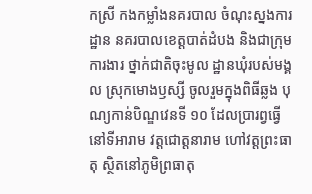កស្រី កងកម្លាំងនគរបាល ចំណុះស្នងការដ្ឋាន នគរបាលខេត្តបាត់ដំបង និងជាក្រុមការងារ ថ្នាក់ជាតិចុះមូល ដ្ឋានឃុំរបស់មង្គល ស្រុកមោងឫស្សី ចូលរួមក្នុងពិធីឆ្លង បុណ្យកាន់បិណ្ឌវេនទី ១០ ដែលប្រារព្វធ្វើនៅទីអារាម វត្តជោត្តនារាម ហៅវត្តព្រះធាតុ ស្ថិតនៅភូមិព្រធាតុ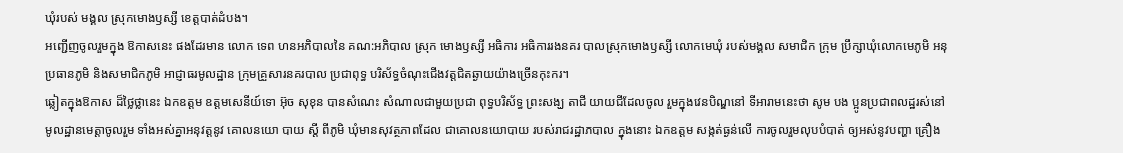ឃុំរបស់ មង្គល ស្រុកមោងឫស្សី ខេត្តបាត់ដំបង។
អញ្ជើញចូលរួមក្នុង ឱកាសនេះ ផងដែរមាន លោក ទេព ហនអភិបាលនៃ គណ:អភិបាល ស្រុក មោងឫស្សី អធិការ អធិការរងនគរ បាលស្រុកមោងឫស្សី លោកមេឃុំ របស់មង្គល សមាជិក ក្រុម ប្រឹក្សាឃុំលោកមេភូមិ អនុប្រធានភូមិ និងសមាជិកភូមិ អាជ្ញាធរមូលដ្ឋាន ក្រុមគ្រួសារនគរបាល ប្រជាពុទ្ធ បរិស័ទ្ធចំណុះជេីងវត្តជិតឆ្ងាយយ៉ាងច្រើនកុះករ។
ឆ្លៀតក្នុងឱកាស ដ៏ថ្លៃថ្លានេះ ឯកឧត្តម ឧត្តមសេនីយ៍ទោ អ៊ុច សុខុន បានសំណេះ សំណាលជាមួយប្រជា ពុទ្ធបរិស័ទ្ធ ព្រះសង្ឃ តាជី យាយជីដែលចូល រួមក្នុងវេនបិណ្ឌនៅ ទីអារាមនេះថា សូម បង ប្អូនប្រជាពលដ្ឋរស់នៅ មូលដ្ឋានមេត្តាចូលរួម ទាំងអស់គ្នាអនុវត្តនូវ គោលនយោ បាយ ស្តី ពីភូមិ ឃុំមានសុវត្ថភាពដែល ជាគោលនយោបាយ របស់រាជរដ្ឋាភបាល ក្នុងនោះ ឯកឧត្តម សង្កត់ធ្ងន់លើ ការចូលរួមលុបបំបាត់ ឲ្យអស់នូវបញ្ហា គ្រឿង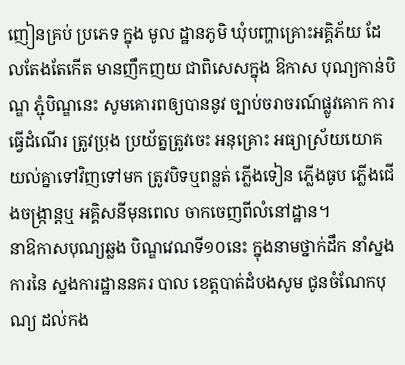ញៀនគ្រប់ ប្រភេទ ក្នុង មូល ដ្ឋានភូមិ ឃុំបញ្ហាគ្រោះអគ្គិភ័យ ដែលតែងតែកើត មានញឹកញយ ជាពិសេសក្នុង ឱកាស បុណ្យកាន់បិណ្ឌ ភ្ជុំបិណ្ឌនេះ សូមគោរពឲ្យបាននូវ ច្បាប់ចរាចរណ៍ផ្លូវគោក ការធ្វើដំណើរ ត្រូវប្រុង ប្រយ័ត្នត្រូវចេះ អនុគ្រោះ អធ្យាស្រ័យយោគ យល់គ្នាទៅវិញទៅមក ត្រូវបិទឬពន្លត់ ភ្លើងទៀន ភ្លើងធូប ភ្លើងជើងចង្ក្រាន្តឬ អគ្គិសនីមុនពេល ចាកចេញពីលំនៅដ្ឋាន។
នាឱកាសបុណ្យឆ្លង បិណ្ឌវេណទី១០នេះ ក្នុងនាមថ្នាក់ដឹក នាំស្នងការនៃ ស្នងការដ្ឋាននគរ បាល ខេត្តបាត់ដំបងសូម ជូនចំណែកបុណ្យ ដល់កង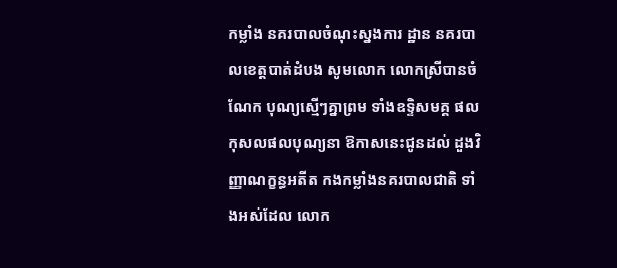កម្លាំង នគរបាលចំណុះស្នងការ ដ្ឋាន នគរបាលខេត្តបាត់ដំបង សូមលោក លោកស្រីបានចំណែក បុណ្យស្មើៗគ្នាព្រម ទាំងឧទ្ទិសមគ្គ ផល កុសលផលបុណ្យនា ឱកាសនេះជូនដល់ ដួងវិញ្ញាណក្ខន្ធអតីត កងកម្លាំងនគរបាលជាតិ ទាំងអស់ដែល លោក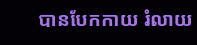បានបែកកាយ រំលាយ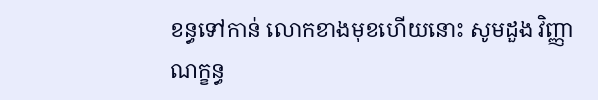ខន្ធទៅកាន់ លោកខាងមុខហើយនោះ សូមដួង វិញ្ញាណក្ខន្ធ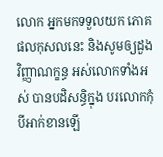លោក អ្នកមកទទួលយក ភោគផលកុសលនេះ និងសូមឲ្យដួងវិញ្ញាណក្ខន្ធ អស់លោកទាំងអស់ បានបដិសន្ធិក្នុង បរលោកកុំបីអាក់ខានឡើ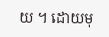យ ។ ដោយមុ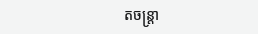តចន្ត្រា